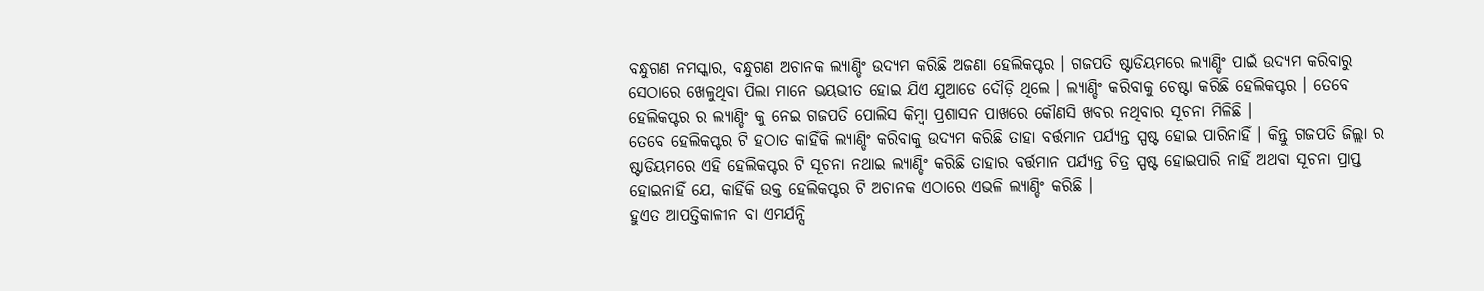ବନ୍ଧୁଗଣ ନମସ୍କାର, ବନ୍ଧୁଗଣ ଅଚାନକ ଲ୍ୟାଣ୍ଡିଂ ଉଦ୍ୟମ କରିଛି ଅଜଣା ହେଲିକପ୍ଟର । ଗଜପତି ଷ୍ଟାଡିୟମରେ ଲ୍ୟାଣ୍ଡିଂ ପାଇଁ ଉଦ୍ୟମ କରିବାରୁ ସେଠାରେ ଖେଳୁଥିବା ପିଲା ମାନେ ଭୟଭୀତ ହୋଇ ଯିଏ ଯୁଆଡେ ଦୌଡ଼ି ଥିଲେ । ଲ୍ୟାଣ୍ଡିଂ କରିବାକୁ ଚେଷ୍ଟା କରିଛି ହେଲିକପ୍ଟର । ତେବେ ହେଲିକପ୍ଟର ର ଲ୍ୟାଣ୍ଡିଂ କୁ ନେଇ ଗଜପତି ପୋଲିସ କିମ୍ବା ପ୍ରଶାସନ ପାଖରେ କୌଣସି ଖବର ନଥିବାର ସୂଚନା ମିଳିଛି ।
ତେବେ ହେଲିକପ୍ଟର ଟି ହଠାତ କାହିଁକି ଲ୍ୟାଣ୍ଡିଂ କରିବାକୁ ଉଦ୍ୟମ କରିଛି ତାହା ବର୍ତ୍ତମାନ ପର୍ଯ୍ୟନ୍ତ ସ୍ପଷ୍ଟ ହୋଇ ପାରିନାହିଁ । କିନ୍ତୁ ଗଜପତି ଜିଲ୍ଲା ର ଷ୍ଟାଡିୟମରେ ଏହି ହେଲିକପ୍ଟର ଟି ସୂଚନା ନଥାଇ ଲ୍ୟାଣ୍ଡିଂ କରିଛି ତାହାର ବର୍ତ୍ତମାନ ପର୍ଯ୍ୟନ୍ତ ଚିତ୍ର ସ୍ପଷ୍ଟ ହୋଇପାରି ନାହିଁ ଅଥବା ସୂଚନା ପ୍ରାପ୍ତ ହୋଇନାହିଁ ଯେ, କାହିଁକି ଉକ୍ତ ହେଲିକପ୍ଟର ଟି ଅଚାନକ ଏଠାରେ ଏଭଳି ଲ୍ୟାଣ୍ଡିଂ କରିଛି ।
ହୁଏତ ଆପତ୍ତିକାଳୀନ ବା ଏମର୍ଯନ୍ସି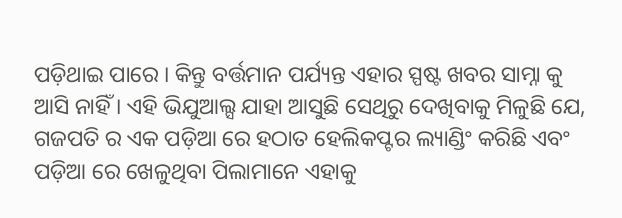ପଡ଼ିଥାଇ ପାରେ । କିନ୍ତୁ ବର୍ତ୍ତମାନ ପର୍ଯ୍ୟନ୍ତ ଏହାର ସ୍ପଷ୍ଟ ଖବର ସାମ୍ନା କୁ ଆସି ନାହିଁ । ଏହି ଭିଯୁଆଲ୍ସ ଯାହା ଆସୁଛି ସେଥିରୁ ଦେଖିବାକୁ ମିଳୁଛି ଯେ, ଗଜପତି ର ଏକ ପଡ଼ିଆ ରେ ହଠାତ ହେଲିକପ୍ଟର ଲ୍ୟାଣ୍ଡିଂ କରିଛି ଏବଂ ପଡ଼ିଆ ରେ ଖେଳୁଥିବା ପିଲାମାନେ ଏହାକୁ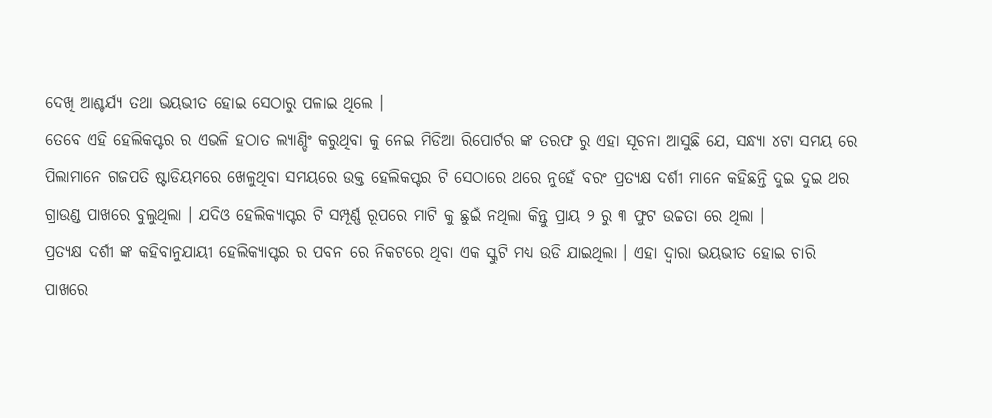ଦେଖି ଆଶ୍ଚର୍ଯ୍ୟ ତଥା ଭୟଭୀତ ହୋଇ ସେଠାରୁ ପଳାଇ ଥିଲେ ।
ତେବେ ଏହି ହେଲିକପ୍ଟର ର ଏଭଳି ହଠାତ ଲ୍ୟାଣ୍ଡିଂ କରୁଥିବା କୁ ନେଇ ମିଡିଆ ରିପୋର୍ଟର ଙ୍କ ତରଫ ରୁ ଏହା ସୂଚନା ଆସୁଛି ଯେ, ସନ୍ଧ୍ୟା ୪ଟା ସମୟ ରେ ପିଲାମାନେ ଗଜପତି ଷ୍ଟାଡିୟମରେ ଖେଳୁଥିବା ସମୟରେ ଉକ୍ତ ହେଲିକପ୍ଟର ଟି ସେଠାରେ ଥରେ ନୁହେଁ ବରଂ ପ୍ରତ୍ୟକ୍ଷ ଦର୍ଶୀ ମାନେ କହିଛନ୍ତି ଦୁଇ ଦୁଇ ଥର ଗ୍ରାଉଣ୍ଡ ପାଖରେ ବୁଲୁଥିଲା । ଯଦିଓ ହେଲିକ୍ୟାପ୍ଟର ଟି ସମ୍ପୂର୍ଣ୍ଣ ରୂପରେ ମାଟି କୁ ଛୁଇଁ ନଥିଲା କିନ୍ତୁ ପ୍ରାୟ ୨ ରୁ ୩ ଫୁଟ ଉଚ୍ଚତା ରେ ଥିଲା ।
ପ୍ରତ୍ୟକ୍ଷ ଦର୍ଶୀ ଙ୍କ କହିବାନୁଯାୟୀ ହେଲିକ୍ୟାପ୍ଟର ର ପବନ ରେ ନିକଟରେ ଥିବା ଏକ ସ୍କୁଟି ମଧ୍ୟ ଉଡି ଯାଇଥିଲା । ଏହା ଦ୍ବାରା ଭୟଭୀତ ହୋଇ ଚାରି ପାଖରେ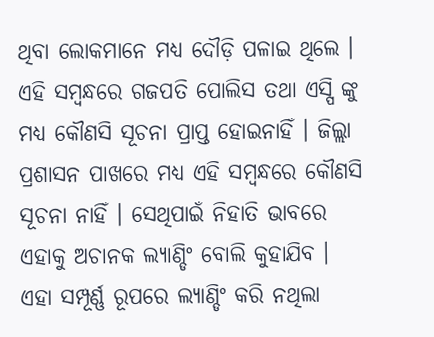ଥିବା ଲୋକମାନେ ମଧ୍ୟ ଦୌଡ଼ି ପଳାଇ ଥିଲେ । ଏହି ସମ୍ବନ୍ଧରେ ଗଜପତି ପୋଲିସ ତଥା ଏସ୍ପି ଙ୍କୁ ମଧ୍ୟ କୌଣସି ସୂଚନା ପ୍ରାପ୍ତ ହୋଇନାହିଁ । ଜିଲ୍ଲା ପ୍ରଶାସନ ପାଖରେ ମଧ୍ୟ ଏହି ସମ୍ବନ୍ଧରେ କୌଣସି ସୂଚନା ନାହିଁ । ସେଥିପାଇଁ ନିହାତି ଭାବରେ ଏହାକୁ ଅଚାନକ ଲ୍ୟାଣ୍ଡିଂ ବୋଲି କୁହାଯିବ ।
ଏହା ସମ୍ପୂର୍ଣ୍ଣ ରୂପରେ ଲ୍ୟାଣ୍ଡିଂ କରି ନଥିଲା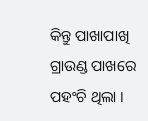କିନ୍ତୁ ପାଖାପାଖି ଗ୍ରାଉଣ୍ଡ ପାଖରେ ପହଂଚି ଥିଲା ।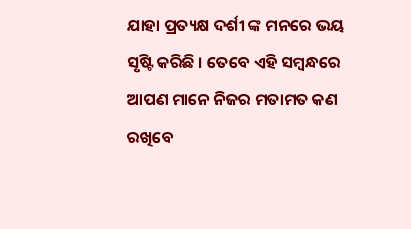ଯାହା ପ୍ରତ୍ୟକ୍ଷ ଦର୍ଶୀ ଙ୍କ ମନରେ ଭୟ ସୃଷ୍ଟି କରିଛି । ତେବେ ଏହି ସମ୍ବନ୍ଧରେ ଆପଣ ମାନେ ନିଜର ମତାମତ କଣ ରଖିବେ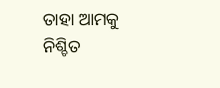ତାହା ଆମକୁ ନିଶ୍ଚିତ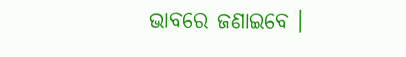ଭାବରେ ଜଣାଇବେ ।